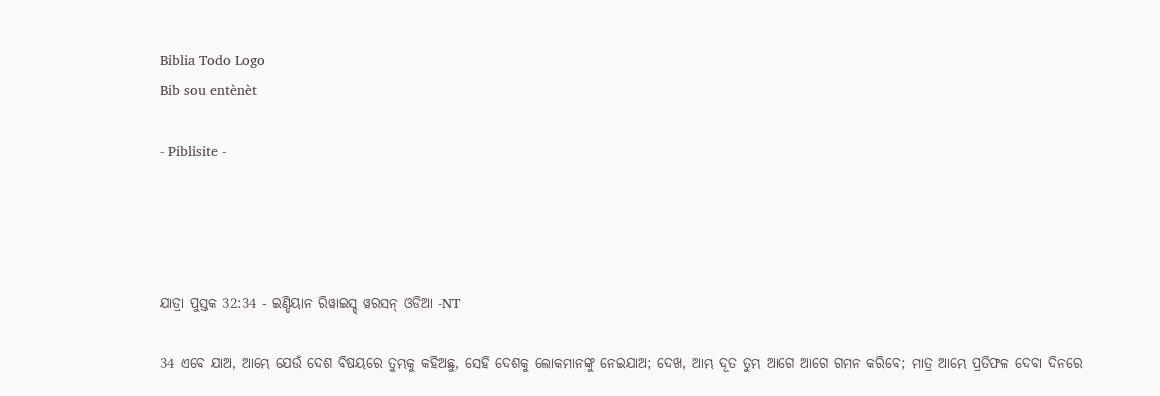Biblia Todo Logo
Bib sou entènèt

- Piblisite -




ଯାତ୍ରା ପୁସ୍ତକ 32:34 - ଇଣ୍ଡିୟାନ ରିୱାଇସ୍ଡ୍ ୱରସନ୍ ଓଡିଆ -NT

34 ଏବେ ଯାଅ, ଆମ୍ଭେ ଯେଉଁ ଦେଶ ବିଷୟରେ ତୁମ୍ଭକୁ କହିଅଛୁ, ସେହି ଦେଶକୁ ଲୋକମାନଙ୍କୁ ନେଇଯାଅ; ଦେଖ, ଆମ୍ଭ ଦୂତ ତୁମ୍ଭ ଆଗେ ଆଗେ ଗମନ କରିବେ; ମାତ୍ର ଆମ୍ଭେ ପ୍ରତିଫଳ ଦେବା ଦିନରେ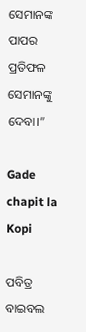ସେମାନଙ୍କ ପାପର ପ୍ରତିଫଳ ସେମାନଙ୍କୁ ଦେବା।”

Gade chapit la Kopi

ପବିତ୍ର ବାଇବଲ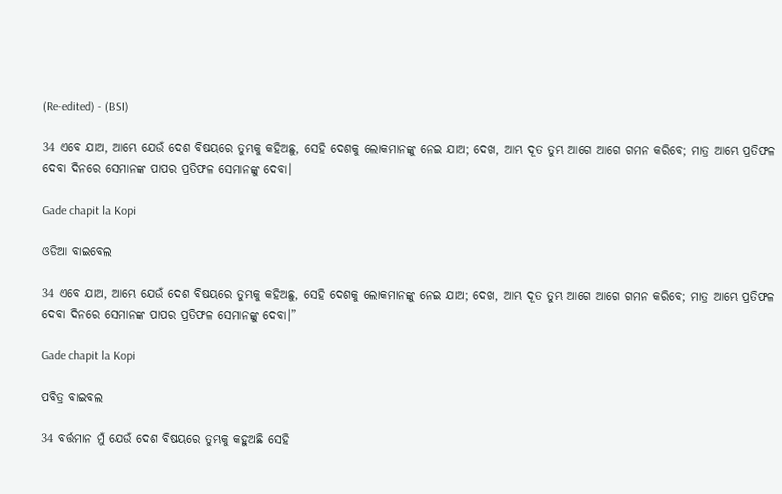(Re-edited) - (BSI)

34 ଏବେ ଯାଅ, ଆମ୍ଭେ ଯେଉଁ ଦେଶ ବିଷୟରେ ତୁମ୍ଭକୁ କହିଅଛୁ, ସେହି ଦେଶକୁ ଲୋକମାନଙ୍କୁ ନେଇ ଯାଅ; ଦେଖ, ଆମ୍ଭ ଦୂତ ତୁମ୍ଭ ଆଗେ ଆଗେ ଗମନ କରିବେ; ମାତ୍ର ଆମ୍ଭେ ପ୍ରତିଫଳ ଦେବା ଦିନରେ ସେମାନଙ୍କ ପାପର ପ୍ରତିଫଳ ସେମାନଙ୍କୁ ଦେବା।

Gade chapit la Kopi

ଓଡିଆ ବାଇବେଲ

34 ଏବେ ଯାଅ, ଆମ୍ଭେ ଯେଉଁ ଦେଶ ବିଷୟରେ ତୁମ୍ଭକୁ କହିଅଛୁ, ସେହି ଦେଶକୁ ଲୋକମାନଙ୍କୁ ନେଇ ଯାଅ; ଦେଖ, ଆମ୍ଭ ଦୂତ ତୁମ୍ଭ ଆଗେ ଆଗେ ଗମନ କରିବେ; ମାତ୍ର ଆମ୍ଭେ ପ୍ରତିଫଳ ଦେବା ଦିନରେ ସେମାନଙ୍କ ପାପର ପ୍ରତିଫଳ ସେମାନଙ୍କୁ ଦେବା।”

Gade chapit la Kopi

ପବିତ୍ର ବାଇବଲ

34 ବର୍ତ୍ତମାନ ମୁଁ ଯେଉଁ ଦେଶ ବିଷୟରେ ତୁମ୍ଭକୁ କହୁଅଛି ସେହି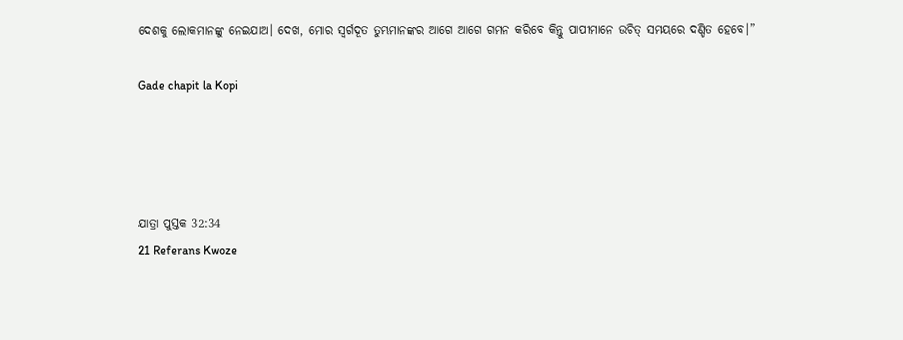ଦେଶକୁ ଲୋକମାନଙ୍କୁ ନେଇଯାଅ। ଦେଖ, ମୋର ସ୍ୱର୍ଗଦୂତ ତୁମ୍ଭମାନଙ୍କର ଆଗେ ଆଗେ ଗମନ କରିବେ କିନ୍ତୁ ପାପୀମାନେ ଉଚିତ୍ ସମୟରେ ଦଣ୍ଡିତ ହେବେ।”

Gade chapit la Kopi




ଯାତ୍ରା ପୁସ୍ତକ 32:34
21 Referans Kwoze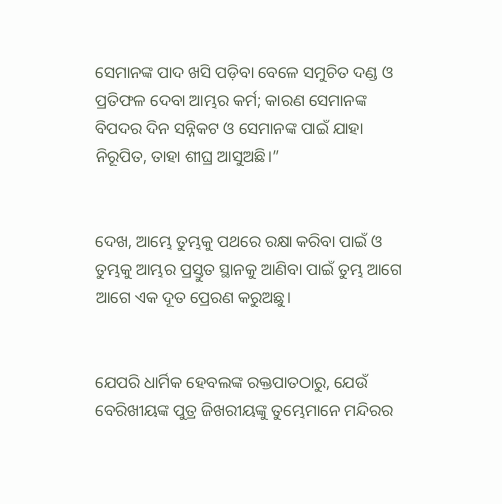ସେମାନଙ୍କ ପାଦ ଖସି ପଡ଼ିବା ବେଳେ ସମୁଚିତ ଦଣ୍ଡ ଓ ପ୍ରତିଫଳ ଦେବା ଆମ୍ଭର କର୍ମ; କାରଣ ସେମାନଙ୍କ ବିପଦର ଦିନ ସନ୍ନିକଟ ଓ ସେମାନଙ୍କ ପାଇଁ ଯାହା ନିରୂପିତ, ତାହା ଶୀଘ୍ର ଆସୁଅଛି।”


ଦେଖ, ଆମ୍ଭେ ତୁମ୍ଭକୁ ପଥରେ ରକ୍ଷା କରିବା ପାଇଁ ଓ ତୁମ୍ଭକୁ ଆମ୍ଭର ପ୍ରସ୍ତୁତ ସ୍ଥାନକୁ ଆଣିବା ପାଇଁ ତୁମ୍ଭ ଆଗେ ଆଗେ ଏକ ଦୂତ ପ୍ରେରଣ କରୁଅଛୁ।


ଯେପରି ଧାର୍ମିକ ହେବଲଙ୍କ ରକ୍ତପାତଠାରୁ, ଯେଉଁ ବେରିଖୀୟଙ୍କ ପୁତ୍ର ଜିଖରୀୟଙ୍କୁ ତୁମ୍ଭେମାନେ ମନ୍ଦିରର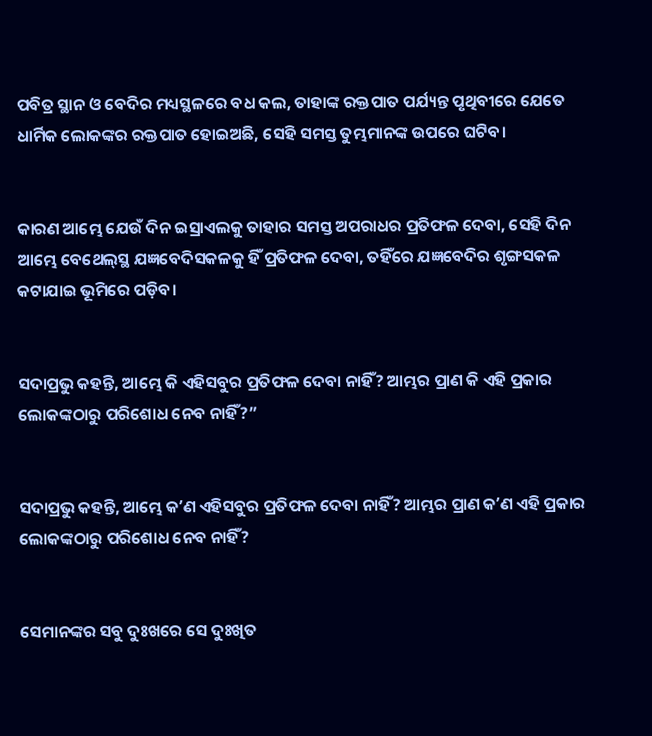ପବିତ୍ର ସ୍ଥାନ ଓ ବେଦିର ମଧ୍ୟସ୍ଥଳରେ ବଧ କଲ, ତାହାଙ୍କ ରକ୍ତପାତ ପର୍ଯ୍ୟନ୍ତ ପୃଥିବୀରେ ଯେତେ ଧାର୍ମିକ ଲୋକଙ୍କର ରକ୍ତପାତ ହୋଇଅଛି, ସେହି ସମସ୍ତ ତୁମ୍ଭମାନଙ୍କ ଉପରେ ଘଟିବ।


କାରଣ ଆମ୍ଭେ ଯେଉଁ ଦିନ ଇସ୍ରାଏଲକୁ ତାହାର ସମସ୍ତ ଅପରାଧର ପ୍ରତିଫଳ ଦେବା, ସେହି ଦିନ ଆମ୍ଭେ ବେଥେଲ୍‍ସ୍ଥ ଯଜ୍ଞବେଦିସକଳକୁ ହିଁ ପ୍ରତିଫଳ ଦେବା, ତହିଁରେ ଯଜ୍ଞବେଦିର ଶୃଙ୍ଗସକଳ କଟାଯାଇ ଭୂମିରେ ପଡ଼ିବ।


ସଦାପ୍ରଭୁ କହନ୍ତି, ଆମ୍ଭେ କି ଏହିସବୁର ପ୍ରତିଫଳ ଦେବା ନାହିଁ? ଆମ୍ଭର ପ୍ରାଣ କି ଏହି ପ୍ରକାର ଲୋକଙ୍କଠାରୁ ପରିଶୋଧ ନେବ ନାହିଁ?”


ସଦାପ୍ରଭୁ କହନ୍ତି, ଆମ୍ଭେ କʼଣ ଏହିସବୁର ପ୍ରତିଫଳ ଦେବା ନାହିଁ? ଆମ୍ଭର ପ୍ରାଣ କʼଣ ଏହି ପ୍ରକାର ଲୋକଙ୍କଠାରୁ ପରିଶୋଧ ନେବ ନାହିଁ?


ସେମାନଙ୍କର ସବୁ ଦୁଃଖରେ ସେ ଦୁଃଖିତ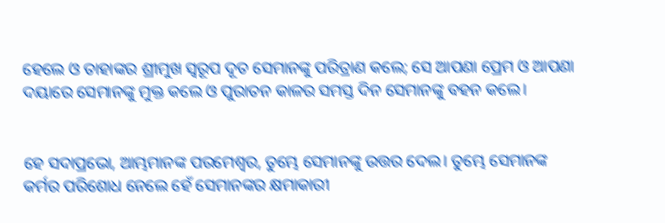ହେଲେ ଓ ତାହାଙ୍କର ଶ୍ରୀମୁଖ ସ୍ୱରୂପ ଦୂତ ସେମାନଙ୍କୁ ପରିତ୍ରାଣ କଲେ; ସେ ଆପଣା ପ୍ରେମ ଓ ଆପଣା ଦୟାରେ ସେମାନଙ୍କୁ ମୁକ୍ତ କଲେ ଓ ପୁରାତନ କାଳର ସମସ୍ତ ଦିନ ସେମାନଙ୍କୁ ବହନ କଲେ।


ହେ ସଦାପ୍ରଭୋ, ଆମ୍ଭମାନଙ୍କ ପରମେଶ୍ୱର, ତୁମ୍ଭେ ସେମାନଙ୍କୁ ଉତ୍ତର ଦେଲ। ତୁମ୍ଭେ ସେମାନଙ୍କ କର୍ମର ପରିଶୋଧ ନେଲେ ହେଁ ସେମାନଙ୍କର କ୍ଷମାକାରୀ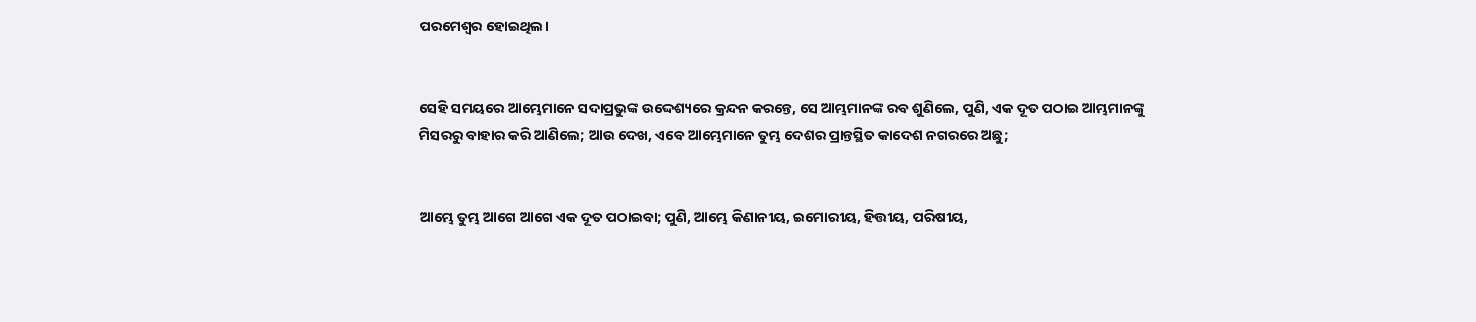ପରମେଶ୍ୱର ହୋଇଥିଲ।


ସେହି ସମୟରେ ଆମ୍ଭେମାନେ ସଦାପ୍ରଭୁଙ୍କ ଉଦ୍ଦେଶ୍ୟରେ କ୍ରନ୍ଦନ କରନ୍ତେ, ସେ ଆମ୍ଭମାନଙ୍କ ରବ ଶୁଣିଲେ, ପୁଣି, ଏକ ଦୂତ ପଠାଇ ଆମ୍ଭମାନଙ୍କୁ ମିସରରୁ ବାହାର କରି ଆଣିଲେ; ଆଉ ଦେଖ, ଏବେ ଆମ୍ଭେମାନେ ତୁମ୍ଭ ଦେଶର ପ୍ରାନ୍ତସ୍ଥିତ କାଦେଶ ନଗରରେ ଅଛୁ;


ଆମ୍ଭେ ତୁମ୍ଭ ଆଗେ ଆଗେ ଏକ ଦୂତ ପଠାଇବା; ପୁଣି, ଆମ୍ଭେ କିଣାନୀୟ, ଇମୋରୀୟ, ହିତ୍ତୀୟ, ପରିଷୀୟ,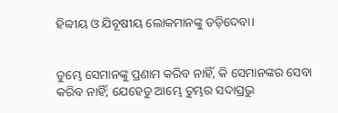ହିବ୍ବୀୟ ଓ ଯିବୂଷୀୟ ଲୋକମାନଙ୍କୁ ତଡ଼ିଦେବା।


ତୁମ୍ଭେ ସେମାନଙ୍କୁ ପ୍ରଣାମ କରିବ ନାହିଁ, କି ସେମାନଙ୍କର ସେବା କରିବ ନାହିଁ; ଯେହେତୁ ଆମ୍ଭେ ତୁମ୍ଭର ସଦାପ୍ରଭୁ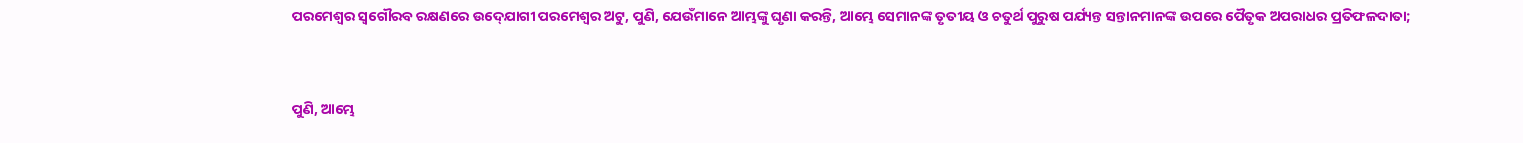ପରମେଶ୍ୱର ସ୍ୱଗୌରବ ରକ୍ଷଣରେ ଉଦ୍‍ଯୋଗୀ ପରମେଶ୍ୱର ଅଟୁ, ପୁଣି, ଯେଉଁମାନେ ଆମ୍ଭଙ୍କୁ ଘୃଣା କରନ୍ତି, ଆମ୍ଭେ ସେମାନଙ୍କ ତୃତୀୟ ଓ ଚତୁର୍ଥ ପୁରୁଷ ପର୍ଯ୍ୟନ୍ତ ସନ୍ତାନମାନଙ୍କ ଉପରେ ପୈତୃକ ଅପରାଧର ପ୍ରତିଫଳଦାତା;


ପୁଣି, ଆମ୍ଭେ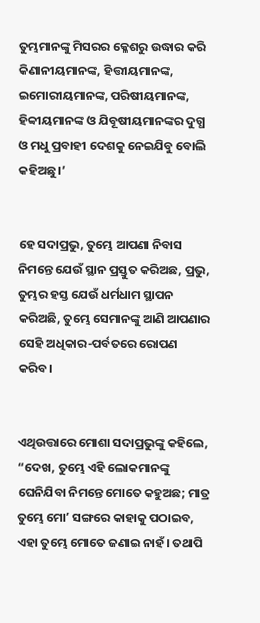ତୁମ୍ଭମାନଙ୍କୁ ମିସରର କ୍ଳେଶରୁ ଉଦ୍ଧାର କରି କିଣାନୀୟମାନଙ୍କ, ହିତ୍ତୀୟମାନଙ୍କ, ଇମୋରୀୟମାନଙ୍କ, ପରିଷୀୟମାନଙ୍କ, ହିବ୍ବୀୟମାନଙ୍କ ଓ ଯିବୂଷୀୟମାନଙ୍କର ଦୁଗ୍ଧ ଓ ମଧୁ ପ୍ରବାହୀ ଦେଶକୁ ନେଇଯିବୁ ବୋଲି କହିଅଛୁ।’


ହେ ସଦାପ୍ରଭୁ, ତୁମ୍ଭେ ଆପଣା ନିବାସ ନିମନ୍ତେ ଯେଉଁ ସ୍ଥାନ ପ୍ରସ୍ତୁତ କରିଅଛ, ପ୍ରଭୁ, ତୁମ୍ଭର ହସ୍ତ ଯେଉଁ ଧର୍ମଧାମ ସ୍ଥାପନ କରିଅଛି, ତୁମ୍ଭେ ସେମାନଙ୍କୁ ଆଣି ଆପଣାର ସେହି ଅଧିକାର-ପର୍ବତରେ ରୋପଣ କରିବ।


ଏଥିଉତ୍ତାରେ ମୋଶା ସଦାପ୍ରଭୁଙ୍କୁ କହିଲେ, “ଦେଖ, ତୁମ୍ଭେ ଏହି ଲୋକମାନଙ୍କୁ ଘେନିଯିବା ନିମନ୍ତେ ମୋତେ କହୁଅଛ; ମାତ୍ର ତୁମ୍ଭେ ମୋʼ ସଙ୍ଗରେ କାହାକୁ ପଠାଇବ, ଏହା ତୁମ୍ଭେ ମୋତେ ଜଣାଇ ନାହଁ। ତଥାପି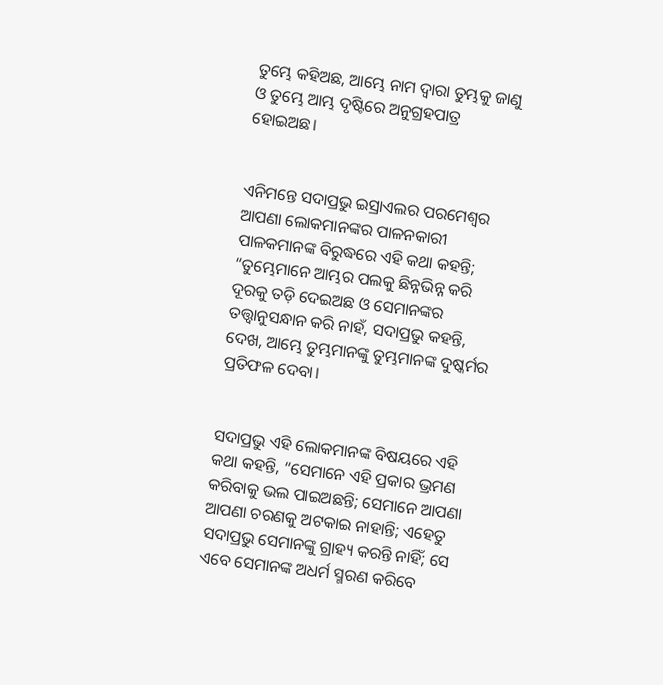ତୁମ୍ଭେ କହିଅଛ, ଆମ୍ଭେ ନାମ ଦ୍ୱାରା ତୁମ୍ଭକୁ ଜାଣୁ ଓ ତୁମ୍ଭେ ଆମ୍ଭ ଦୃଷ୍ଟିରେ ଅନୁଗ୍ରହପାତ୍ର ହୋଇଅଛ।


ଏନିମନ୍ତେ ସଦାପ୍ରଭୁ ଇସ୍ରାଏଲର ପରମେଶ୍ୱର ଆପଣା ଲୋକମାନଙ୍କର ପାଳନକାରୀ ପାଳକମାନଙ୍କ ବିରୁଦ୍ଧରେ ଏହି କଥା କହନ୍ତି; “ତୁମ୍ଭେମାନେ ଆମ୍ଭର ପଲକୁ ଛିନ୍ନଭିନ୍ନ କରି ଦୂରକୁ ତଡ଼ି ଦେଇଅଛ ଓ ସେମାନଙ୍କର ତତ୍ତ୍ୱାନୁସନ୍ଧାନ କରି ନାହଁ, ସଦାପ୍ରଭୁ କହନ୍ତି, ଦେଖ, ଆମ୍ଭେ ତୁମ୍ଭମାନଙ୍କୁ ତୁମ୍ଭମାନଙ୍କ ଦୁଷ୍କର୍ମର ପ୍ରତିଫଳ ଦେବା।


ସଦାପ୍ରଭୁ ଏହି ଲୋକମାନଙ୍କ ବିଷୟରେ ଏହି କଥା କହନ୍ତି, “ସେମାନେ ଏହି ପ୍ରକାର ଭ୍ରମଣ କରିବାକୁ ଭଲ ପାଇଅଛନ୍ତି; ସେମାନେ ଆପଣା ଆପଣା ଚରଣକୁ ଅଟକାଇ ନାହାନ୍ତି; ଏହେତୁ ସଦାପ୍ରଭୁ ସେମାନଙ୍କୁ ଗ୍ରାହ୍ୟ କରନ୍ତି ନାହିଁ; ସେ ଏବେ ସେମାନଙ୍କ ଅଧର୍ମ ସ୍ମରଣ କରିବେ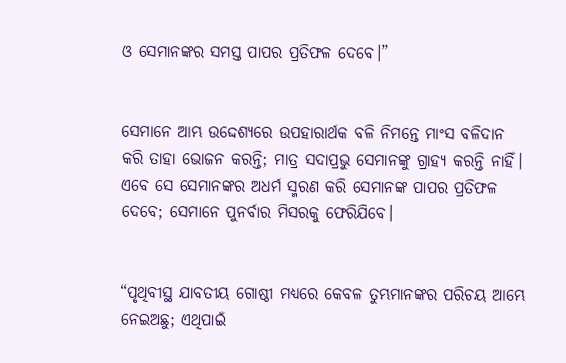ଓ ସେମାନଙ୍କର ସମସ୍ତ ପାପର ପ୍ରତିଫଳ ଦେବେ।”


ସେମାନେ ଆମ୍ଭ ଉଦ୍ଦେଶ୍ୟରେ ଉପହାରାର୍ଥକ ବଳି ନିମନ୍ତେ ମାଂସ ବଳିଦାନ କରି ତାହା ଭୋଜନ କରନ୍ତି; ମାତ୍ର ସଦାପ୍ରଭୁ ସେମାନଙ୍କୁ ଗ୍ରାହ୍ୟ କରନ୍ତି ନାହିଁ। ଏବେ ସେ ସେମାନଙ୍କର ଅଧର୍ମ ସ୍ମରଣ କରି ସେମାନଙ୍କ ପାପର ପ୍ରତିଫଳ ଦେବେ; ସେମାନେ ପୁନର୍ବାର ମିସରକୁ ଫେରିଯିବେ।


“ପୃଥିବୀସ୍ଥ ଯାବତୀୟ ଗୋଷ୍ଠୀ ମଧ୍ୟରେ କେବଳ ତୁମ୍ଭମାନଙ୍କର ପରିଚୟ ଆମ୍ଭେ ନେଇଅଛୁ; ଏଥିପାଇଁ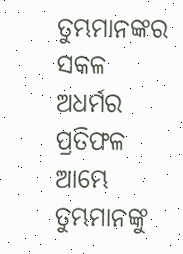ତୁମ୍ଭମାନଙ୍କର ସକଳ ଅଧର୍ମର ପ୍ରତିଫଳ ଆମ୍ଭେ ତୁମ୍ଭମାନଙ୍କୁ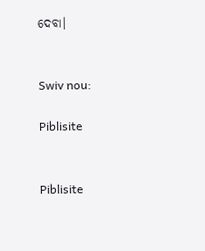ଦେବା।


Swiv nou:

Piblisite


Piblisite